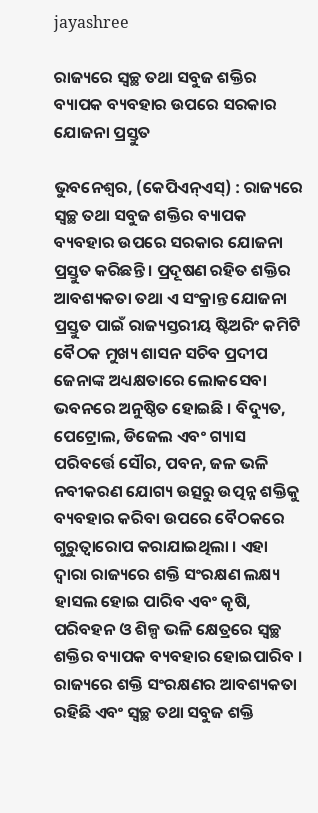jayashree

ରାଜ୍ୟରେ ସ୍ୱଚ୍ଛ ତଥା ସବୁଜ ଶକ୍ତିର ବ୍ୟାପକ ବ୍ୟବହାର ଉପରେ ସରକାର ଯୋଜନା ପ୍ରସ୍ତୁତ

ଭୁବନେଶ୍ୱର, (କେପିଏନ୍‌ଏସ୍‌) : ରାଜ୍ୟରେ ସ୍ୱଚ୍ଛ ତଥା ସବୁଜ ଶକ୍ତିର ବ୍ୟାପକ ବ୍ୟବହାର ଉପରେ ସରକାର ଯୋଜନା ପ୍ରସ୍ତୁତ କରିଛନ୍ତି । ପ୍ରଦୂଷଣ ରହିତ ଶକ୍ତିର ଆବଶ୍ୟକତା ତଥା ଏ ସଂକ୍ରାନ୍ତ ଯୋଜନା ପ୍ରସ୍ତୁତ ପାଇଁ ରାଜ୍ୟସ୍ତରୀୟ ଷ୍ଟିଅରିଂ କମିଟି ବୈଠକ ମୁଖ୍ୟ ଶାସନ ସଚିବ ପ୍ରଦୀପ ଜେନାଙ୍କ ଅଧ୍ୟକ୍ଷତାରେ ଲୋକସେବା ଭବନରେ ଅନୁଷ୍ଠିତ ହୋଇଛି । ବିଦ୍ୟୁତ, ପେଟ୍ରୋଲ, ଡିଜେଲ ଏବଂ ଗ୍ୟାସ ପରିବର୍ତ୍ତେ ସୌର, ପବନ, ଜଳ ଭଳି ନବୀକରଣ ଯୋଗ୍ୟ ଉତ୍ସରୁ ଉତ୍ପନ୍ନ ଶକ୍ତିକୁ ବ୍ୟବହାର କରିବା ଉପରେ ବୈଠକରେ ଗୁରୁତ୍ଵାରୋପ କରାଯାଇଥିଲା । ଏହା ଦ୍ୱାରା ରାଜ୍ୟରେ ଶକ୍ତି ସଂରକ୍ଷଣ ଲକ୍ଷ୍ୟ ହାସଲ ହୋଇ ପାରିବ ଏବଂ କୃଷି, ପରିବହନ ଓ ଶିଳ୍ପ ଭଳି କ୍ଷେତ୍ରରେ ସ୍ୱଚ୍ଛ ଶକ୍ତିର ବ୍ୟାପକ ବ୍ୟବହାର ହୋଇପାରିବ । ରାଜ୍ୟରେ ଶକ୍ତି ସଂରକ୍ଷଣର ଆବଶ୍ୟକତା ରହିଛି ଏବଂ ସ୍ୱଚ୍ଛ ତଥା ସବୁଜ ଶକ୍ତି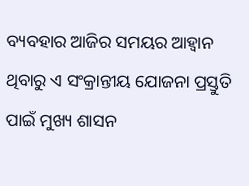ବ୍ୟବହାର ଆଜିର ସମୟର ଆହ୍ୱାନ ଥିବାରୁ ଏ ସଂକ୍ରାନ୍ତୀୟ ଯୋଜନା ପ୍ରସ୍ତୁତି ପାଇଁ ମୁଖ୍ୟ ଶାସନ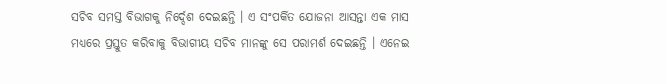ସଚିବ ସମସ୍ତ ବିଭାଗକୁ ନିର୍ଦ୍ଦେଶ ଦେଇଛନ୍ତି । ଏ ସଂପର୍କିତ ଯୋଜନା ଆସନ୍ତା ଏକ ମାସ ମଧ୍ୟରେ ପ୍ରସ୍ତୁତ କରିବାକୁ ବିଭାଗୀୟ ସଚିବ ମାନଙ୍କୁ ସେ ପରାମର୍ଶ ଦେଇଛନ୍ତି । ଏନେଇ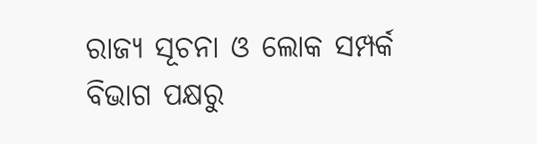ରାଜ୍ୟ ସୂଚନା ଓ ଲୋକ ସମ୍ପର୍କ ବିଭାଗ ପକ୍ଷରୁ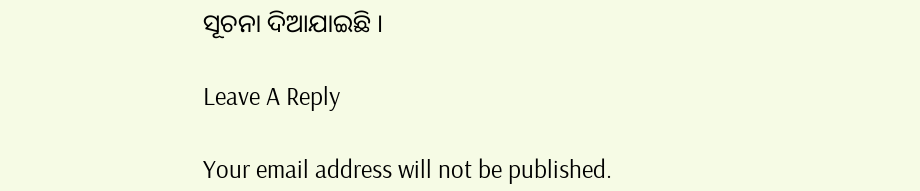ସୂଚନା ଦିଆଯାଇଛି ।

Leave A Reply

Your email address will not be published.